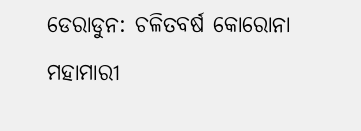ଡେରାଡୁନ: ଚଳିତବର୍ଷ କୋରୋନା ମହାମାରୀ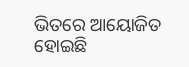ଭିତରେ ଆୟୋଜିତ ହୋଇଛି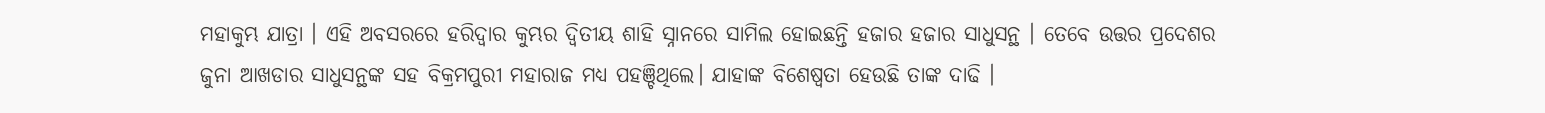ମହାକୁମ୍ଭ ଯାତ୍ରା । ଏହି ଅବସରରେ ହରିଦ୍ବାର କୁମ୍ଭର ଦ୍ବିତୀୟ ଶାହି ସ୍ନାନରେ ସାମିଲ ହୋଇଛନ୍ତି ହଜାର ହଜାର ସାଧୁସନ୍ଥ । ତେବେ ଉତ୍ତର ପ୍ରଦେଶର ଜୁନା ଆଖଡାର ସାଧୁସନ୍ଥଙ୍କ ସହ ବିକ୍ରମପୁରୀ ମହାରାଜ ମଧ୍ୟ ପହଞ୍ଚିଥିଲେ। ଯାହାଙ୍କ ବିଶେଷ୍ବତା ହେଉଛି ତାଙ୍କ ଦାଢି ।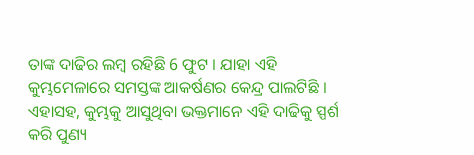ତାଙ୍କ ଦାଢିର ଲମ୍ବ ରହିଛି 6 ଫୁଟ । ଯାହା ଏହି କୁମ୍ଭମେଳାରେ ସମସ୍ତଙ୍କ ଆକର୍ଷଣର କେନ୍ଦ୍ର ପାଲଟିଛି । ଏହାସହ, କୁମ୍ଭକୁ ଆସୁଥିବା ଭକ୍ତମାନେ ଏହି ଦାଢିକୁ ସ୍ପର୍ଶ କରି ପୁଣ୍ୟ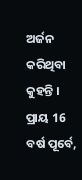ଅର୍ଜନ କରିଥିବା କୁହନ୍ତି । ପ୍ରାୟ 16 ବର୍ଷ ପୂର୍ବେ,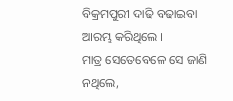ବିକ୍ରମପୁରୀ ଦାଢି ବଢାଇବା ଆରମ୍ଭ କରିଥିଲେ ।
ମାତ୍ର ସେତେବେଳେ ସେ ଜାଣି ନଥିଲେ,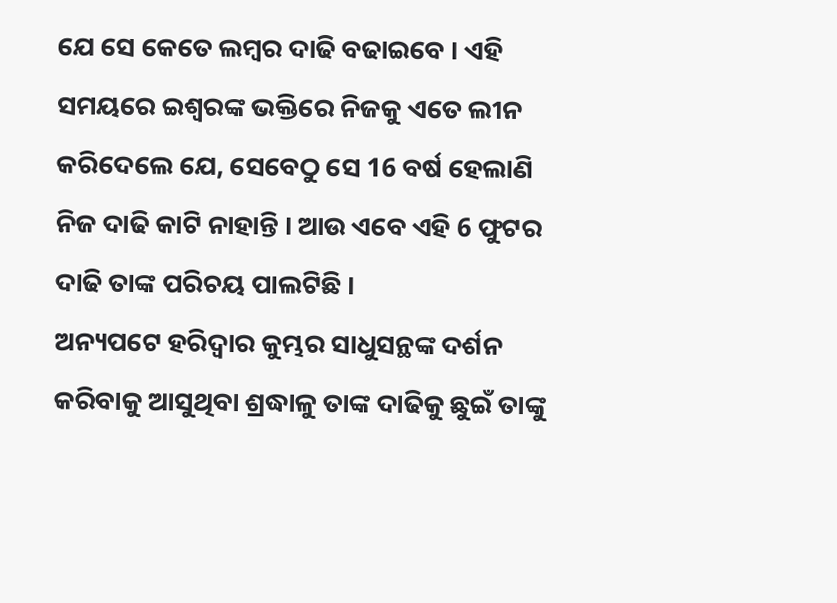ଯେ ସେ କେତେ ଲମ୍ବର ଦାଢି ବଢାଇବେ । ଏହି ସମୟରେ ଇଶ୍ବରଙ୍କ ଭକ୍ତିରେ ନିଜକୁ ଏତେ ଲୀନ କରିଦେଲେ ଯେ, ସେବେଠୁ ସେ 16 ବର୍ଷ ହେଲାଣି ନିଜ ଦାଢି କାଟି ନାହାନ୍ତି । ଆଉ ଏବେ ଏହି 6 ଫୁଟର ଦାଢି ତାଙ୍କ ପରିଚୟ ପାଲଟିଛି ।
ଅନ୍ୟପଟେ ହରିଦ୍ବାର କୁମ୍ଭର ସାଧୁସନ୍ଥଙ୍କ ଦର୍ଶନ କରିବାକୁ ଆସୁଥିବା ଶ୍ରଦ୍ଧାଳୁ ତାଙ୍କ ଦାଢିକୁ ଛୁଇଁ ତାଙ୍କୁ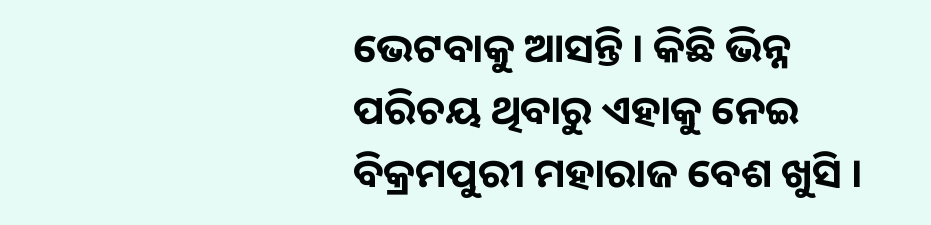ଭେଟବାକୁ ଆସନ୍ତି । କିଛି ଭିନ୍ନ ପରିଚୟ ଥିବାରୁ ଏହାକୁ ନେଇ ବିକ୍ରମପୁରୀ ମହାରାଜ ବେଶ ଖୁସି ।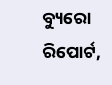ବ୍ୟୁରୋ ରିପୋର୍ଟ,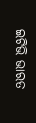ଇଟିଭି ଭାରତ